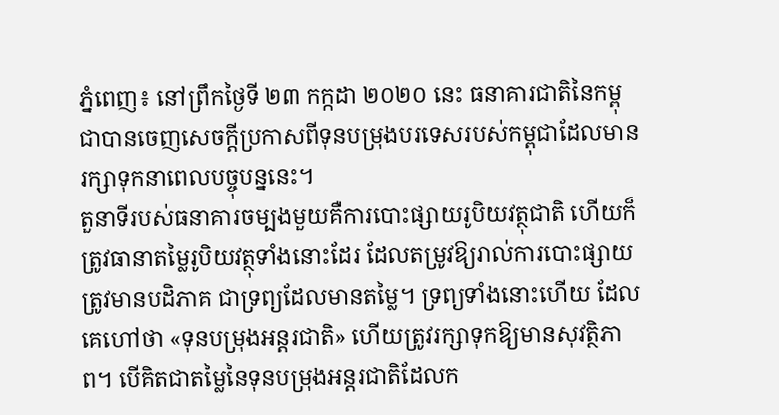ភ្នំពេញ៖ នៅព្រឹកថ្ងៃទី ២៣ កក្កដា ២០២០ នេះ ធនាគារជាតិនៃកម្ពុជាបានចេញសេចក្តីប្រកាសពីទុនបម្រុងបរទេសរបស់កម្ពុជាដែលមានរក្សាទុកនាពេលបច្ចុបន្ននេះ។
តួនាទីរបស់ធនាគារចម្បងមួយគឺការបោះផ្សាយរូបិយវត្ថុជាតិ ហើយក៏ត្រូវធានាតម្លៃរូបិយវត្ថុទាំងនោះដែរ ដែលតម្រូវឱ្យរាល់ការបោះផ្សាយត្រូវមានបដិភាគ ជាទ្រព្យដែលមានតម្លៃ។ ទ្រព្យទាំងនោះហើយ ដែលគេហៅថា «ទុនបម្រុងអន្តរជាតិ» ហើយត្រូវរក្សាទុកឱ្យមានសុវត្ថិភាព។ បើគិតជាតម្លៃនៃទុនបម្រុងអន្តរជាតិដែលក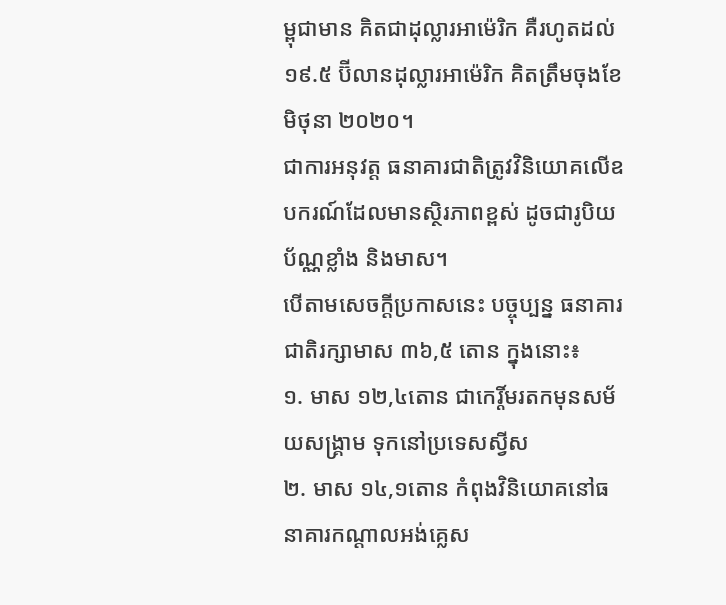ម្ពុជាមាន គិតជាដុល្លារអាម៉េរិក គឺរហូតដល់ ១៩.៥ ប៊ីលានដុល្លារអាម៉េរិក គិតត្រឹមចុងខែមិថុនា ២០២០។
ជាការអនុវត្ត ធនាគារជាតិត្រូវវិនិយោគលើឧបករណ៍ដែលមានស្ថិរភាពខ្ពស់ ដូចជារូបិយប័ណ្ណខ្លាំង និងមាស។
បើតាមសេចក្តីប្រកាសនេះ បច្ចុប្បន្ន ធនាគារជាតិរក្សាមាស ៣៦,៥ តោន ក្នុងនោះ៖
១. មាស ១២,៤តោន ជាកេរ្តិ៍មរតកមុនសម័យសង្គ្រាម ទុកនៅប្រទេសស្វីស
២. មាស ១៤,១តោន កំពុងវិនិយោគនៅធនាគារកណ្ដាលអង់គ្លេស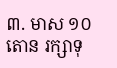៣. មាស ១០តោន រក្សាទុ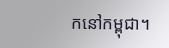កនៅកម្ពុជា។